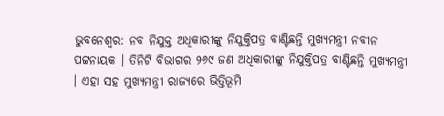ଭୁବନେଶ୍ବର: ନବ ନିଯୁକ୍ତ ଅଧିକାରୀଙ୍କୁ ନିଯୁକ୍ତିପତ୍ର ବାଣ୍ଟିଛନ୍ତି ମୁଖ୍ୟମନ୍ତ୍ରୀ ନବୀନ ପଟ୍ଟନାୟକ । ତିନିଟି ବିଭାଗର ୨୬୯ ଜଣ ଅଧିକାରୀଙ୍କୁ ନିଯୁକ୍ତିପତ୍ର ବାଣ୍ଟିଛନ୍ତି ମୁଖ୍ୟମନ୍ତ୍ରୀ । ଏହା ସହ ମୁଖ୍ୟମନ୍ତ୍ରୀ ରାଜ୍ୟରେ ଭିତ୍ତିଭୂମି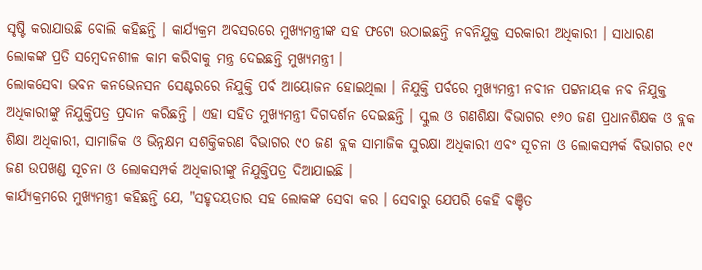ସୃଷ୍ଟି କରାଯାଉଛି ବୋଲି କହିଛନ୍ତି । କାର୍ଯ୍ୟକ୍ରମ ଅବସରରେ ମୁଖ୍ୟମନ୍ତ୍ରୀଙ୍କ ସହ ଫଟୋ ଉଠାଇଛନ୍ତି ନବନିଯୁକ୍ତ ସରକାରୀ ଅଧିକାରୀ । ସାଧାରଣ ଲୋକଙ୍କ ପ୍ରତି ସମ୍ବେଦନଶୀଳ କାମ କରିବାକୁ ମନ୍ତ୍ର ଦେଇଛନ୍ତି ମୁଖ୍ୟମନ୍ତ୍ରୀ ।
ଲୋକସେବା ଭବନ କନଭେନସନ ସେଣ୍ଟରରେ ନିଯୁକ୍ତି ପର୍ବ ଆୟୋଜନ ହୋଇଥିଲା । ନିଯୁକ୍ତି ପର୍ବରେ ମୁଖ୍ୟମନ୍ତ୍ରୀ ନବୀନ ପଟ୍ଟନାୟକ ନବ ନିଯୁକ୍ତ ଅଧିକାରୀଙ୍କୁ ନିଯୁକ୍ତିପତ୍ର ପ୍ରଦାନ କରିଛନ୍ତି । ଏହା ସହିତ ମୁଖ୍ୟମନ୍ତ୍ରୀ ଦିଗଦର୍ଶନ ଦେଇଛନ୍ତି । ସ୍କୁଲ ଓ ଗଣଶିକ୍ଷା ବିଭାଗର ୧୬୦ ଜଣ ପ୍ରଧାନଶିକ୍ଷକ ଓ ବ୍ଲକ ଶିକ୍ଷା ଅଧିକାରୀ, ସାମାଜିକ ଓ ଭିନ୍ନକ୍ଷମ ସଶକ୍ତିକରଣ ବିଭାଗର ୯୦ ଜଣ ବ୍ଲକ ସାମାଜିକ ସୁରକ୍ଷା ଅଧିକାରୀ ଏବଂ ସୂଚନା ଓ ଲୋକସମ୍ପର୍କ ବିଭାଗର ୧୯ ଜଣ ଉପଖଣ୍ଡ ସୂଚନା ଓ ଲୋକସମ୍ପର୍କ ଅଧିକାରୀଙ୍କୁ ନିଯୁକ୍ତିପତ୍ର ଦିଆଯାଇଛି ।
କାର୍ଯ୍ୟକ୍ରମରେ ମୁଖ୍ୟମନ୍ତ୍ରୀ କହିଛନ୍ତି ଯେ, "ସହୃଦୟତାର ସହ ଲୋକଙ୍କ ସେବା କର । ସେବାରୁ ଯେପରି କେହି ବଞ୍ଚିତ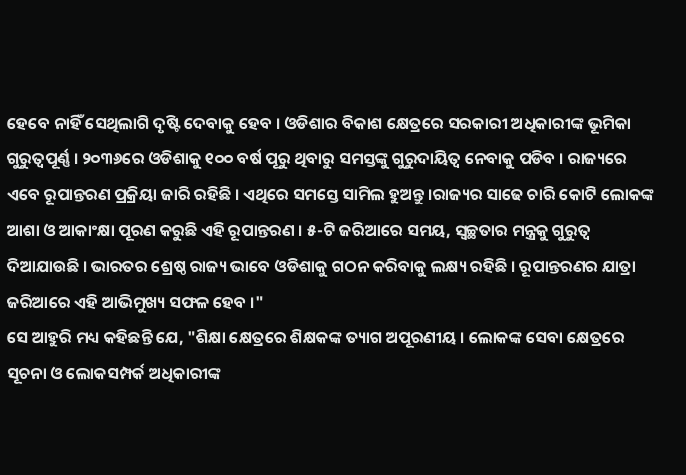ହେବେ ନାହିଁ ସେଥିଲାଗି ଦୃଷ୍ଟି ଦେବାକୁ ହେବ । ଓଡିଶାର ବିକାଶ କ୍ଷେତ୍ରରେ ସରକାରୀ ଅଧିକାରୀଙ୍କ ଭୂମିକା ଗୁରୁତ୍ବପୂର୍ଣ୍ଣ । ୨୦୩୬ରେ ଓଡିଶାକୁ ୧୦୦ ବର୍ଷ ପୂରୁ ଥିବାରୁ ସମସ୍ତଙ୍କୁ ଗୁରୁଦାୟିତ୍ବ ନେବାକୁ ପଡିବ । ରାଜ୍ୟରେ ଏବେ ରୂପାନ୍ତରଣ ପ୍ରକ୍ରିୟା ଜାରି ରହିଛି । ଏଥିରେ ସମସ୍ତେ ସାମିଲ ହୁଅନ୍ତୁ ।ରାଜ୍ୟର ସାଢେ ଚାରି କୋଟି ଲୋକଙ୍କ ଆଶା ଓ ଆକାଂକ୍ଷା ପୂରଣ କରୁଛି ଏହି ରୂପାନ୍ତରଣ । ୫-ଟି ଜରିଆରେ ସମୟ, ସ୍ବଚ୍ଛତାର ମନ୍ତ୍ରକୁ ଗୁରୁତ୍ବ ଦିଆଯାଉଛି । ଭାରତର ଶ୍ରେଷ୍ଠ ରାଜ୍ୟ ଭାବେ ଓଡିଶାକୁ ଗଠନ କରିବାକୁ ଲକ୍ଷ୍ୟ ରହିଛି । ରୂପାନ୍ତରଣର ଯାତ୍ରା ଜରିଆରେ ଏହି ଆଭିମୁଖ୍ୟ ସଫଳ ହେବ ।"
ସେ ଆହୁରି ମଧ୍ୟ କହିଛନ୍ତି ଯେ, "ଶିକ୍ଷା କ୍ଷେତ୍ରରେ ଶିକ୍ଷକଙ୍କ ତ୍ୟାଗ ଅପୂରଣୀୟ । ଲୋକଙ୍କ ସେବା କ୍ଷେତ୍ରରେ ସୂଚନା ଓ ଲୋକସମ୍ପର୍କ ଅଧିକାରୀଙ୍କ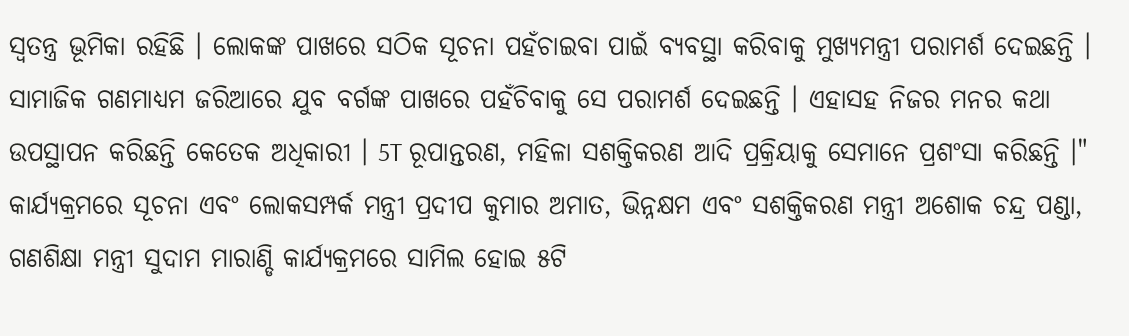ସ୍ବତନ୍ତ୍ର ଭୂମିକା ରହିଛି । ଲୋକଙ୍କ ପାଖରେ ସଠିକ ସୂଚନା ପହଁଚାଇବା ପାଇଁ ବ୍ୟବସ୍ଥା କରିବାକୁ ମୁଖ୍ୟମନ୍ତ୍ରୀ ପରାମର୍ଶ ଦେଇଛନ୍ତି । ସାମାଜିକ ଗଣମାଧ୍ୟମ ଜରିଆରେ ଯୁବ ବର୍ଗଙ୍କ ପାଖରେ ପହଁଚିବାକୁ ସେ ପରାମର୍ଶ ଦେଇଛନ୍ତି । ଏହାସହ ନିଜର ମନର କଥା ଉପସ୍ଥାପନ କରିଛନ୍ତି କେତେକ ଅଧିକାରୀ । 5T ରୂପାନ୍ତରଣ, ମହିଳା ସଶକ୍ତିକରଣ ଆଦି ପ୍ରକ୍ରିୟାକୁ ସେମାନେ ପ୍ରଶଂସା କରିଛନ୍ତି ।"
କାର୍ଯ୍ୟକ୍ରମରେ ସୂଚନା ଏବଂ ଲୋକସମ୍ପର୍କ ମନ୍ତ୍ରୀ ପ୍ରଦୀପ କୁମାର ଅମାତ, ଭିନ୍ନକ୍ଷମ ଏବଂ ସଶକ୍ତିକରଣ ମନ୍ତ୍ରୀ ଅଶୋକ ଚନ୍ଦ୍ର ପଣ୍ଡା, ଗଣଶିକ୍ଷା ମନ୍ତ୍ରୀ ସୁଦାମ ମାରାଣ୍ଡି କାର୍ଯ୍ୟକ୍ରମରେ ସାମିଲ ହୋଇ ୫ଟି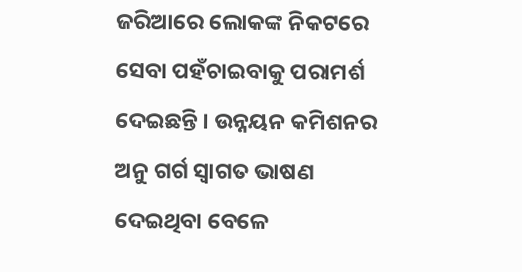ଜରିଆରେ ଲୋକଙ୍କ ନିକଟରେ ସେବା ପହଁଚାଇବାକୁ ପରାମର୍ଶ ଦେଇଛନ୍ତି । ଉନ୍ନୟନ କମିଶନର ଅନୁ ଗର୍ଗ ସ୍ୱାଗତ ଭାଷଣ ଦେଇଥିବା ବେଳେ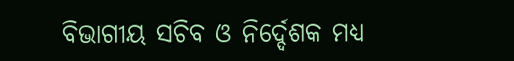ବିଭାଗୀୟ ସଚିବ ଓ ନିର୍ଦ୍ଦେଶକ ମଧ୍ୟ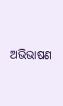ଅଭିଭାଷଣ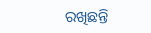ରଖିଛନ୍ତି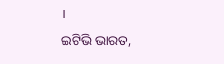।
ଇଟିଭି ଭାରତ,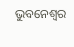ଭୁବନେଶ୍ବର